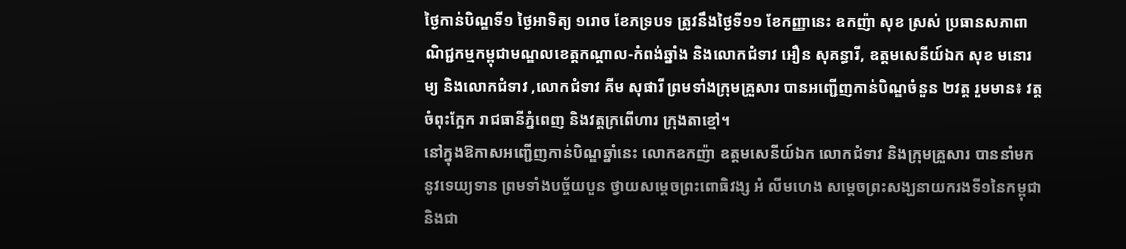ថ្ងៃកាន់បិណ្ឌទី១ ថ្ងៃអាទិត្យ ១រោច ខែភទ្របទ ត្រូវនឹងថ្ងៃទី១១ ខែកញ្ញានេះ ឧកញ៉ា សុខ ស្រស់ ប្រធានសភាពាណិជ្ជកម្មកម្ពុជាមណ្ឌលខេត្តកណ្តាល-កំពង់ឆ្នាំង និងលោកជំទាវ អឿន សុគន្ធារី, ឧត្តមសេនីយ៍ឯក សុខ មនោរម្យ និងលោកជំទាវ ,លោកជំទាវ គីម សុផារី ព្រមទាំងក្រុមគ្រួសារ បានអញ្ជើញកាន់បិណ្ឌចំនួន ២វត្ត រួមមាន៖ វត្តចំពុះក្អែក រាជធានីភ្នំពេញ និងវត្តក្រពើហារ ក្រុងតាខ្មៅ។
នៅក្នុងឱកាសអញ្ជើញកាន់បិណ្ឌឆ្នាំនេះ លោកឧកញ៉ា ឧត្តមសេនីយ៍ឯក លោកជំទាវ និងក្រុមគ្រួសារ បាននាំមកនូវទេយ្យទាន ព្រមទាំងបច្ច័យបួន ថ្វាយសម្តេចព្រះពោធិវង្ស អំ លីមហេង សម្តេចព្រះសង្ឃនាយករងទី១នៃកម្ពុជា និងជា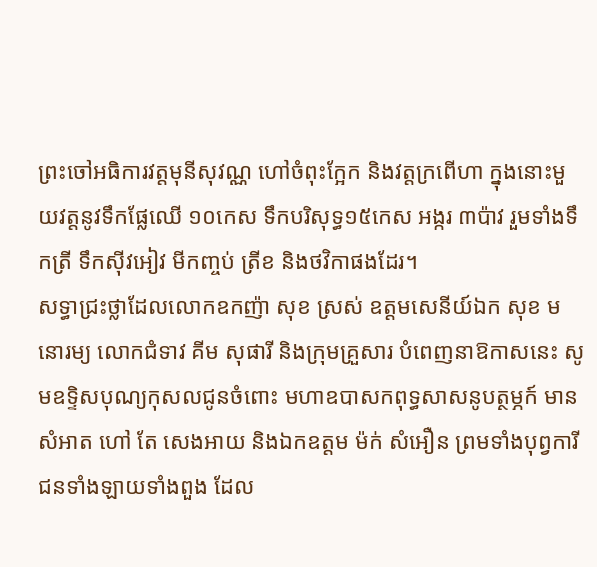ព្រះចៅអធិការវត្តមុនីសុវណ្ណ ហៅចំពុះក្អែក និងវត្តក្រពើហា ក្នុងនោះមួយវត្តនូវទឹកផ្លែឈើ ១០កេស ទឹកបរិសុទ្ធ១៥កេស អង្ករ ៣ប៉ាវ រួមទាំងទឹកត្រី ទឹកស៊ីវអៀវ មីកញ្ចប់ ត្រីខ និងថវិកាផងដែរ។
សទ្ធាជ្រះថ្លាដែលលោកឧកញ៉ា សុខ ស្រស់ ឧត្តមសេនីយ៍ឯក សុខ មនោរម្យ លោកជំទាវ គីម សុផារី និងក្រុមគ្រួសារ បំពេញនាឱកាសនេះ សូមឧទ្ទិសបុណ្យកុសលជូនចំពោះ មហាឧបាសកពុទ្ធសាសនូបត្ថម្ភក៍ មាន សំអាត ហៅ តែ សេងអាយ និងឯកឧត្តម ម៉ក់ សំអឿន ព្រមទាំងបុព្វការីជនទាំងឡាយទាំងពួង ដែល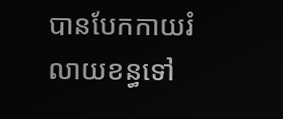បានបែកកាយរំលាយខន្ធទៅ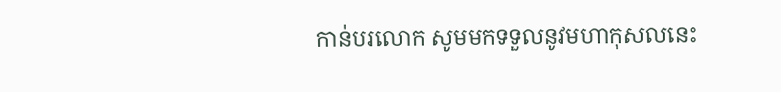កាន់បរលោក សូមមកទទួលនូវមហាកុសលនេះ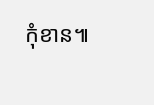កុំខាន៕